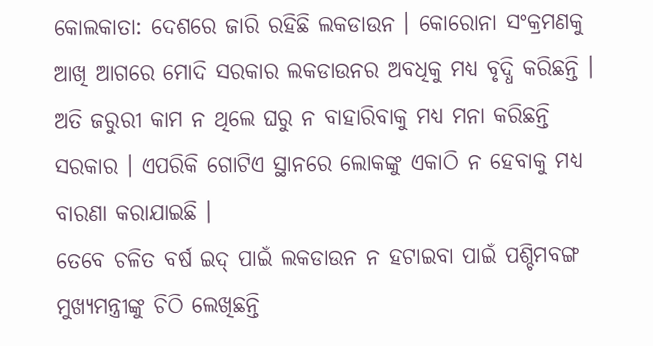କୋଲକାତା: ଦେଶରେ ଜାରି ରହିଛି ଲକଡାଉନ । କୋରୋନା ସଂକ୍ରମଣକୁ ଆଖି ଆଗରେ ମୋଦି ସରକାର ଲକଡାଉନର ଅବଧିକୁ ମଧ୍ୟ ବୃଦ୍ଧି କରିଛନ୍ତି । ଅତି ଜରୁରୀ କାମ ନ ଥିଲେ ଘରୁ ନ ବାହାରିବାକୁ ମଧ୍ୟ ମନା କରିଛନ୍ତି ସରକାର । ଏପରିକି ଗୋଟିଏ ସ୍ଥାନରେ ଲୋକଙ୍କୁ ଏକାଠି ନ ହେବାକୁ ମଧ୍ୟ ବାରଣା କରାଯାଇଛି ।
ତେବେ ଚଳିତ ବର୍ଷ ଇଦ୍ ପାଇଁ ଲକଡାଉନ ନ ହଟାଇବା ପାଇଁ ପଶ୍ଚିମବଙ୍ଗ ମୁଖ୍ୟମନ୍ତ୍ରୀଙ୍କୁ ଚିଠି ଲେଖିଛନ୍ତି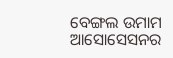ବେଙ୍ଗଲ ଉମାମ ଆସୋସେସନର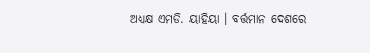ଅଧ୍ୟକ୍ଷ ଏମଡି. ୟାହିୟା । ବର୍ତ୍ତମାନ ଦେଶରେ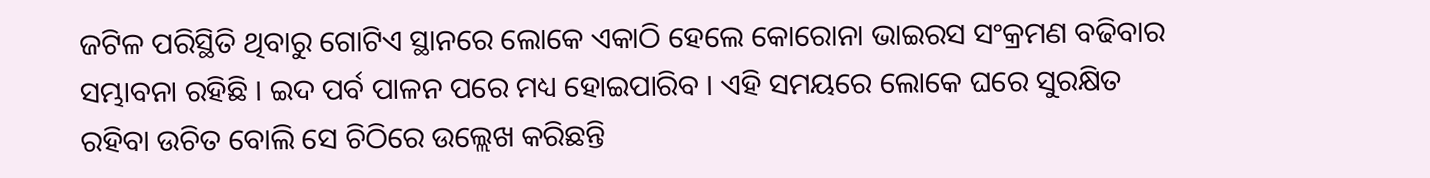ଜଟିଳ ପରିସ୍ଥିତି ଥିବାରୁ ଗୋଟିଏ ସ୍ଥାନରେ ଲୋକେ ଏକାଠି ହେଲେ କୋରୋନା ଭାଇରସ ସଂକ୍ରମଣ ବଢିବାର ସମ୍ଭାବନା ରହିଛି । ଇଦ ପର୍ବ ପାଳନ ପରେ ମଧ୍ୟ ହୋଇପାରିବ । ଏହି ସମୟରେ ଲୋକେ ଘରେ ସୁରକ୍ଷିତ ରହିବା ଉଚିତ ବୋଲି ସେ ଚିଠିରେ ଉଲ୍ଲେଖ କରିଛନ୍ତି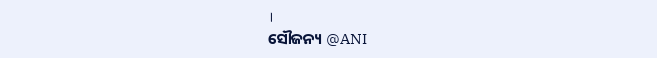।
ସୌଜନ୍ୟ @ANI